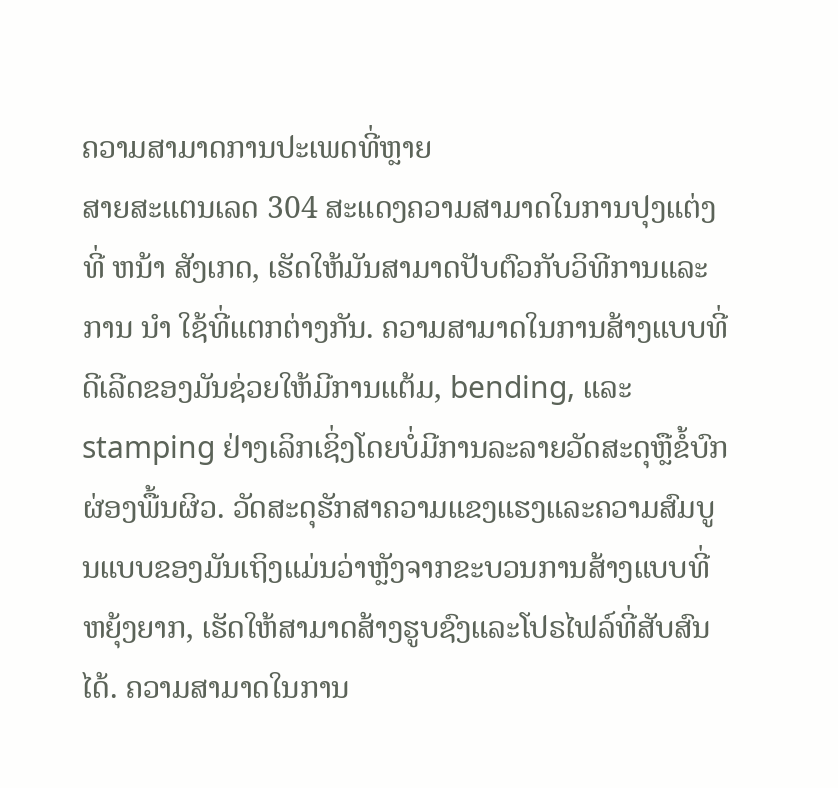ຄວາມສາມາດການປະເພດທີ່ຫຼາຍ
ສາຍສະແຕນເລດ 304 ສະແດງຄວາມສາມາດໃນການປຸງແຕ່ງທີ່ ຫນ້າ ສັງເກດ, ເຮັດໃຫ້ມັນສາມາດປັບຕົວກັບວິທີການແລະການ ນໍາ ໃຊ້ທີ່ແຕກຕ່າງກັນ. ຄວາມສາມາດໃນການສ້າງແບບທີ່ດີເລີດຂອງມັນຊ່ວຍໃຫ້ມີການແຕ້ມ, bending, ແລະ stamping ຢ່າງເລິກເຊິ່ງໂດຍບໍ່ມີການລະລາຍວັດສະດຸຫຼືຂໍ້ບົກຜ່ອງພື້ນຜິວ. ວັດສະດຸຮັກສາຄວາມແຂງແຮງແລະຄວາມສົມບູນແບບຂອງມັນເຖິງແມ່ນວ່າຫຼັງຈາກຂະບວນການສ້າງແບບທີ່ຫຍຸ້ງຍາກ, ເຮັດໃຫ້ສາມາດສ້າງຮູບຊົງແລະໂປຣໄຟລ໌ທີ່ສັບສົນໄດ້. ຄວາມສາມາດໃນການ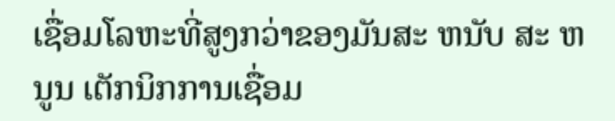ເຊື່ອມໂລຫະທີ່ສູງກວ່າຂອງມັນສະ ຫນັບ ສະ ຫນູນ ເຕັກນິກການເຊື່ອມ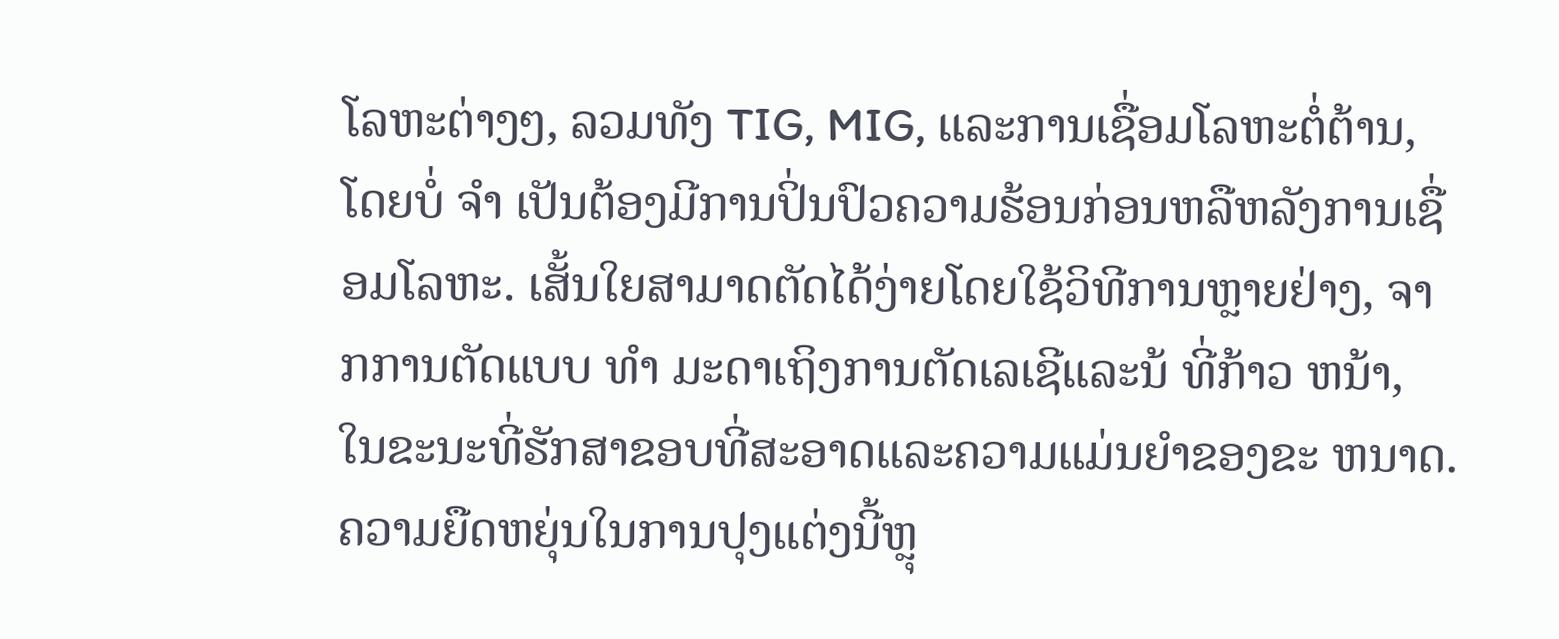ໂລຫະຕ່າງໆ, ລວມທັງ TIG, MIG, ແລະການເຊື່ອມໂລຫະຕໍ່ຕ້ານ, ໂດຍບໍ່ ຈໍາ ເປັນຕ້ອງມີການປິ່ນປົວຄວາມຮ້ອນກ່ອນຫລືຫລັງການເຊື່ອມໂລຫະ. ເສັ້ນໃຍສາມາດຕັດໄດ້ງ່າຍໂດຍໃຊ້ວິທີການຫຼາຍຢ່າງ, ຈາກການຕັດແບບ ທໍາ ມະດາເຖິງການຕັດເລເຊີແລະນ້ ທີ່ກ້າວ ຫນ້າ, ໃນຂະນະທີ່ຮັກສາຂອບທີ່ສະອາດແລະຄວາມແມ່ນຍໍາຂອງຂະ ຫນາດ. ຄວາມຍືດຫຍຸ່ນໃນການປຸງແຕ່ງນີ້ຫຼຸ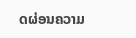ດຜ່ອນຄວາມ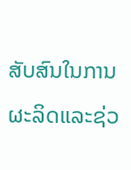ສັບສົນໃນການຜະລິດແລະຊ່ວ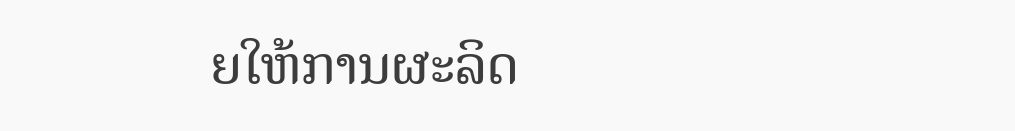ຍໃຫ້ການຜະລິດ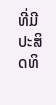ທີ່ມີປະສິດທິ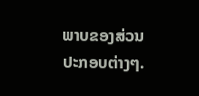ພາບຂອງສ່ວນປະກອບຕ່າງໆ.